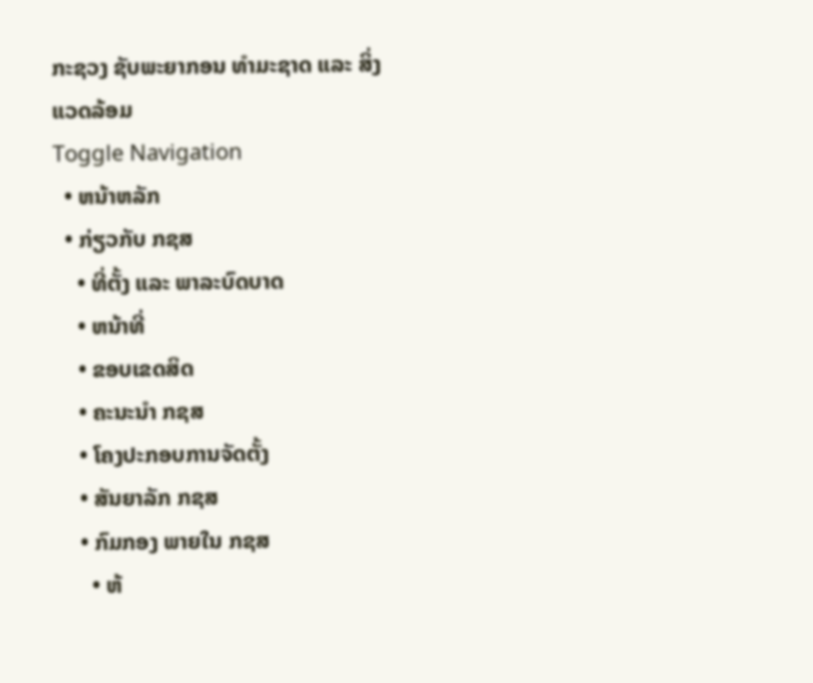ກະຊວງ ຊັບພະຍາກອນ ທຳມະຊາດ ແລະ ສິ່ງແວດລ້ອມ
Toggle Navigation
  • ຫນ້າຫລັກ
  • ກ່ຽວກັບ ກຊສ
    • ທີ່ຕັ້ງ ແລະ ພາລະບົດບາດ
    • ຫນ້າທີ່
    • ຂອບເຂດສິດ
    • ຄະນະນຳ ກຊສ
    • ໂຄງປະກອບການຈັດຕັ້ງ
    • ສັນຍາລັກ ກຊສ
    • ກົມກອງ ພາຍໃນ ກຊສ
      • ຫ້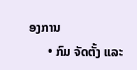ອງການ
      • ກົມ ຈັດຕັ້ງ ແລະ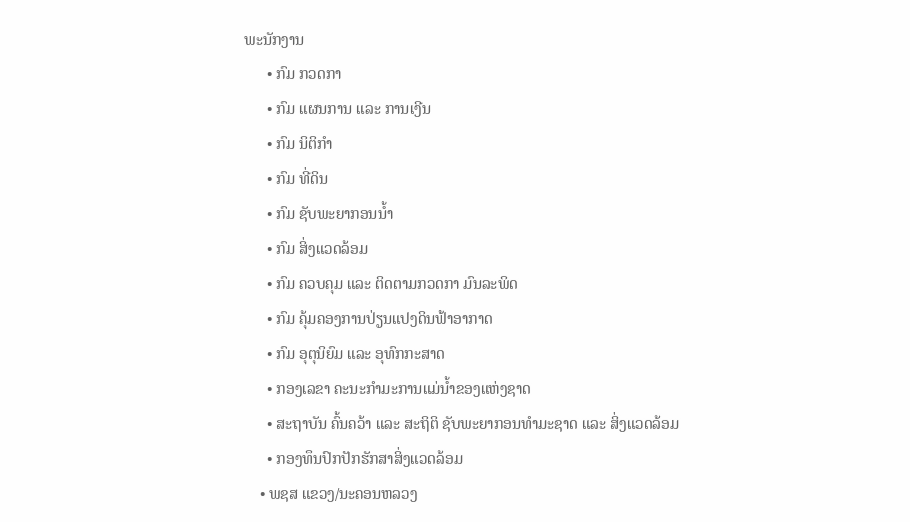ພະນັກງານ
      • ກົມ ກວດກາ
      • ກົມ ແຜນການ ແລະ ການເງີນ
      • ກົມ ນິຕິກຳ
      • ກົມ ທີ່ດິນ
      • ກົມ ຊັບພະຍາກອນນ້ຳ
      • ກົມ ສິ່ງແວດລ້ອມ
      • ກົມ ຄວບຄຸມ ແລະ ຕິດຕາມກວດກາ ມົນລະພິດ
      • ກົມ ຄຸ້ມຄອງການປ່ຽນແປງດິນຟ້າອາກາດ
      • ກົມ ອຸຕຸນິຍົມ ແລະ ອຸທົກກະສາດ
      • ກອງເລຂາ ຄະນະກຳມະການແມ່ນ້ຳຂອງແຫ່ງຊາດ
      • ສະຖາບັນ ຄົ້ນຄວ້າ ແລະ ສະຖິຕິ ຊັບພະຍາກອນທຳມະຊາດ ແລະ ສິ່ງແວດລ້ອມ
      • ກອງທຶນປົກປັກຮັກສາສິ່ງແວດລ້ອມ
    • ພຊສ ແຂວງ/ນະຄອນຫລວງ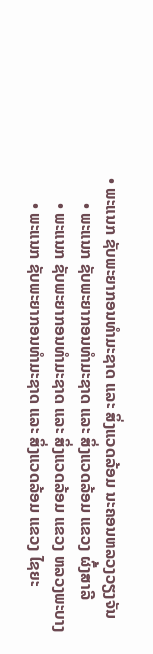• ພະແນກ ຊັບພະຍາກອນທຳມະຊາດ ແລະ ສິ່ງແວດລ້ອມ ນະຄອນຫລວງວຽງຈັນ
      • ພະແນກ ຊັບພະຍາກອນທຳມະຊາດ ແລະ ສິ່ງແວດລ້ອມ ແຂວງ ຜົ້ງສາລີ
      • ພະແນກ ຊັບພະຍາກອນທຳມະຊາດ ແລະ ສິ່ງແວດລ້ອມ ແຂວງ ຫລວງພະບາງ
      • ພະແນກ ຊັບພະຍາກອນທຳມະຊາດ ແລະ ສິ່ງແວດລ້ອມ ແຂວງ ໄຊຍະ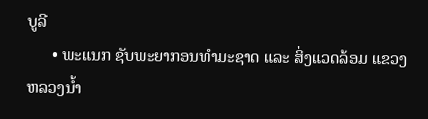ບູລີ
      • ພະແນກ ຊັບພະຍາກອນທຳມະຊາດ ແລະ ສິ່ງແວດລ້ອມ ແຂວງ ຫລວງນໍ້າ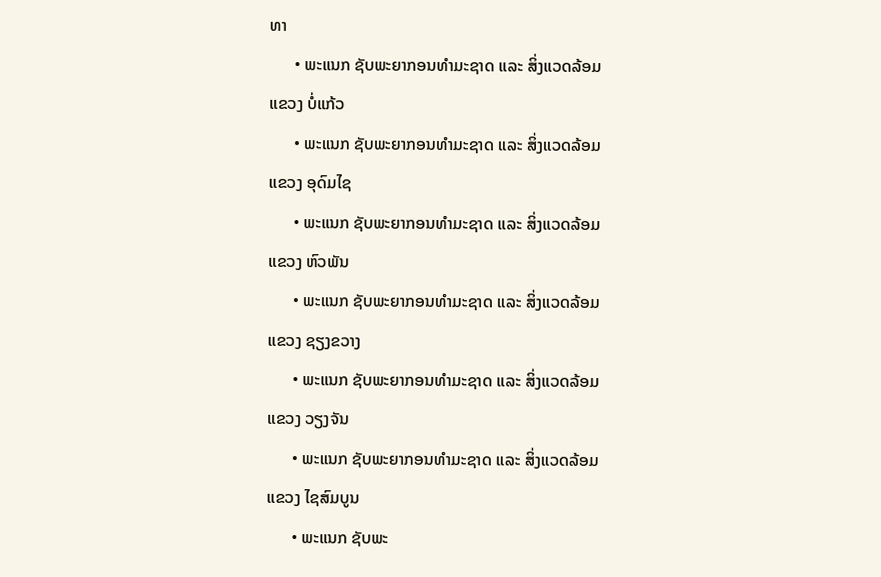ທາ
      • ພະແນກ ຊັບພະຍາກອນທຳມະຊາດ ແລະ ສິ່ງແວດລ້ອມ ແຂວງ ບໍ່ແກ້ວ
      • ພະແນກ ຊັບພະຍາກອນທຳມະຊາດ ແລະ ສິ່ງແວດລ້ອມ ແຂວງ ອຸດົມໄຊ
      • ພະແນກ ຊັບພະຍາກອນທຳມະຊາດ ແລະ ສິ່ງແວດລ້ອມ ແຂວງ ຫົວພັນ
      • ພະແນກ ຊັບພະຍາກອນທຳມະຊາດ ແລະ ສິ່ງແວດລ້ອມ ແຂວງ ຊຽງຂວາງ
      • ພະແນກ ຊັບພະຍາກອນທຳມະຊາດ ແລະ ສິ່ງແວດລ້ອມ ແຂວງ ວຽງຈັນ
      • ພະແນກ ຊັບພະຍາກອນທຳມະຊາດ ແລະ ສິ່ງແວດລ້ອມ ແຂວງ ໄຊສົມບູນ
      • ພະແນກ ຊັບພະ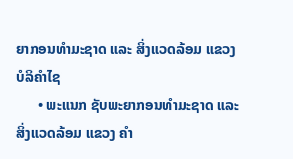ຍາກອນທຳມະຊາດ ແລະ ສິ່ງແວດລ້ອມ ແຂວງ ບໍລິຄຳໄຊ
      • ພະແນກ ຊັບພະຍາກອນທຳມະຊາດ ແລະ ສິ່ງແວດລ້ອມ ແຂວງ ຄຳ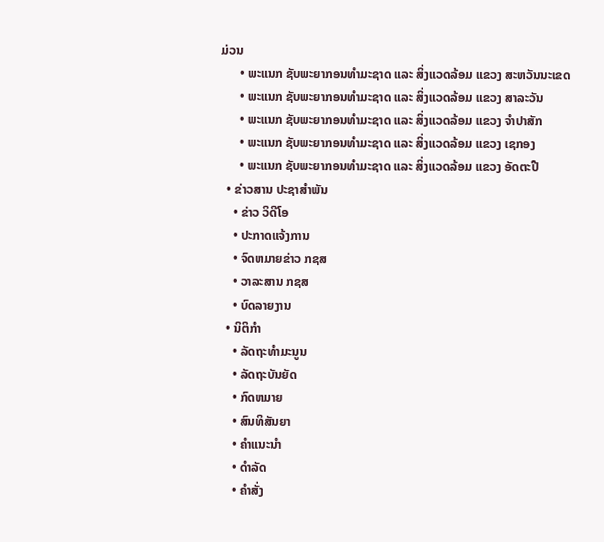ມ່ວນ
      • ພະແນກ ຊັບພະຍາກອນທຳມະຊາດ ແລະ ສິ່ງແວດລ້ອມ ແຂວງ ສະຫວັນນະເຂດ
      • ພະແນກ ຊັບພະຍາກອນທຳມະຊາດ ແລະ ສິ່ງແວດລ້ອມ ແຂວງ ສາລະວັນ
      • ພະແນກ ຊັບພະຍາກອນທຳມະຊາດ ແລະ ສິ່ງແວດລ້ອມ ແຂວງ ຈຳປາສັກ
      • ພະແນກ ຊັບພະຍາກອນທຳມະຊາດ ແລະ ສິ່ງແວດລ້ອມ ແຂວງ ເຊກອງ
      • ພະແນກ ຊັບພະຍາກອນທຳມະຊາດ ແລະ ສິ່ງແວດລ້ອມ ແຂວງ ອັດຕະປື
  • ຂ່າວສານ ປະຊາສຳພັນ
    • ຂ່າວ ວິດີໂອ
    • ປະກາດແຈ້ງການ
    • ຈົດຫມາຍຂ່າວ ກຊສ
    • ວາລະສານ ກຊສ
    • ບົດລາຍງານ
  • ນິຕິກຳ
    • ລັດຖະທຳມະນູນ
    • ລັດຖະບັນຍັດ
    • ກົດຫມາຍ
    • ສົນທິສັນຍາ
    • ຄຳແນະນຳ
    • ດຳລັດ
    • ຄຳສັ່ງ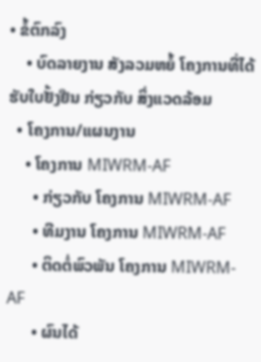• ຂໍ້ຕົກລົງ
    • ບົດລາຍງານ ສັງລວມຫຍໍ້ ໂຄງການທີ່ໄດ້ຮັບໃບຢັ້ງຢືນ ກ່ຽວກັບ ສິ່ງແວດລ້ອມ
  • ໂຄງການ/ແຜນງານ
    • ໂຄງການ MIWRM-AF
      • ກ່ຽວກັບ ໂຄງການ MIWRM-AF
      • ທີມງານ ໂຄງການ MIWRM-AF
      • ຕິດຕໍ່ພົວພັນ ໂຄງການ MIWRM-AF
      • ຜົນໄດ້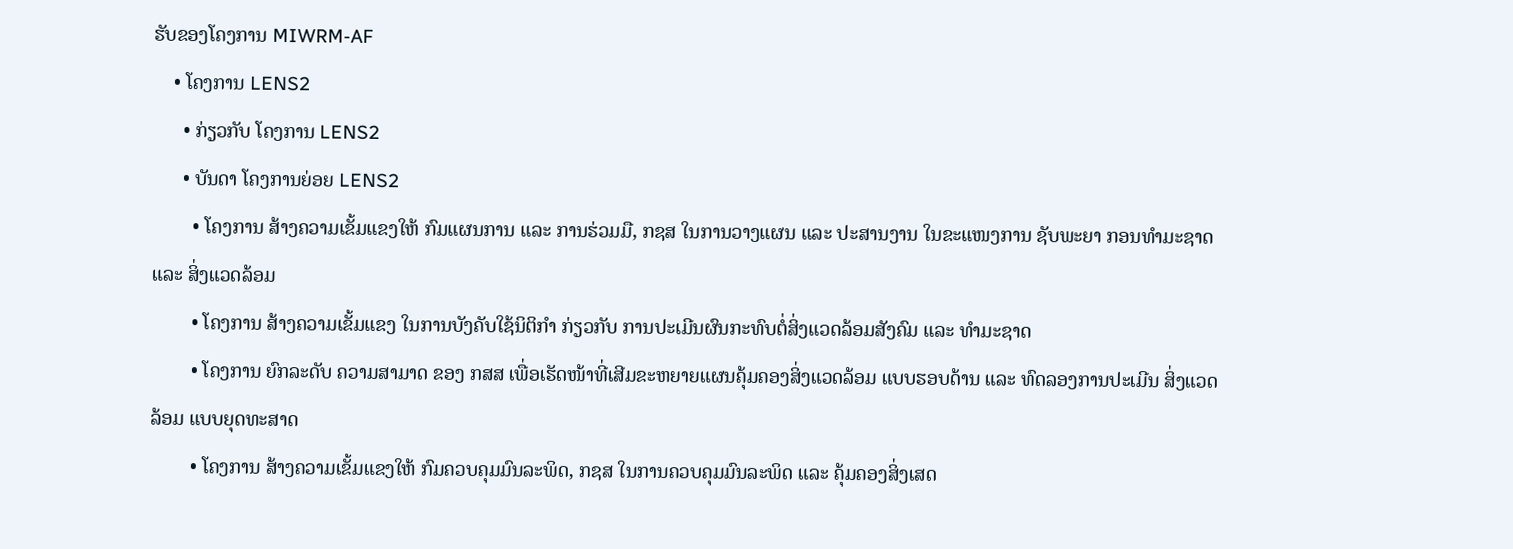ຮັບຂອງໂຄງການ MIWRM-AF
    • ໂຄງການ LENS2
      • ກ່ຽວກັບ ໂຄງການ LENS2
      • ບັນດາ ໂຄງການຍ່ອຍ LENS2
        • ໂຄງການ ສ້າງຄວາມເຂັ້ມແຂງໃຫ້ ກົມແຜນການ ແລະ ການຮ່ວມມື, ກຊສ ໃນການວາງແຜນ ແລະ ປະສານງານ ໃນຂະແໜງການ ຊັບພະຍາ ກອນທຳມະຊາດ ແລະ ສິ່ງແວດລ້ອມ
        • ໂຄງການ ສ້າງຄວາມເຂັ້ມແຂງ ໃນການບັງຄັບໃຊ້ນິຕິກໍາ ກ່ຽວກັບ ການປະເມີນຜົນກະທົບຕໍ່ສິ່ງແວດລ້ອມສັງຄົມ ແລະ ທຳມະຊາດ
        • ໂຄງການ ຍົກລະດັບ ຄວາມສາມາດ ຂອງ ກສສ ເພື່ອເຮັດໜ້າທີ່ເສີມຂະຫຍາຍແຜນຄຸ້ມຄອງສິ່ງແວດລ້ອມ ແບບຮອບດ້ານ ແລະ ທົດລອງການປະເມີນ ສິ່ງແວດລ້ອມ ແບບຍຸດທະສາດ
        • ໂຄງການ ສ້າງຄວາມເຂັ້ມແຂງໃຫ້ ກົມຄວບຄຸມມົນລະພິດ, ກຊສ ໃນການຄວບຄຸມມົນລະພິດ ແລະ ຄຸ້ມຄອງສິ່ງເສດ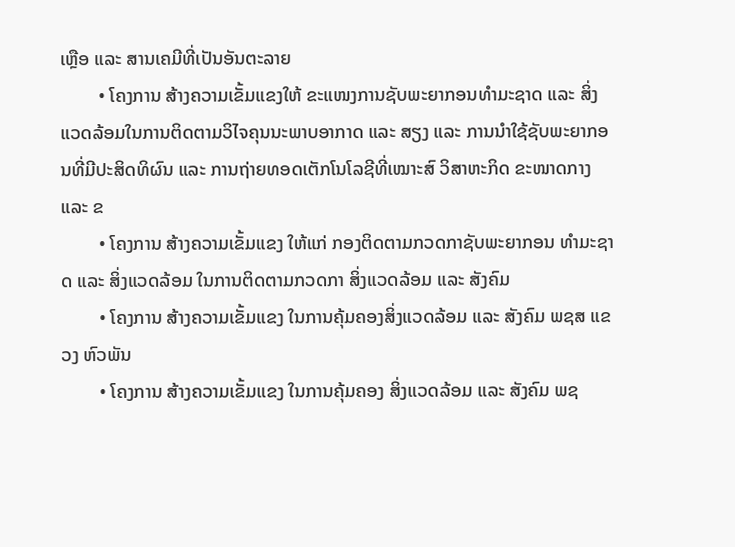ເຫຼືອ ແລະ ສານເຄມີທີ່ເປັນອັນຕະລາຍ
        • ໂຄງການ ສ້າງຄວາມເຂັ້ມແຂງໃຫ້ ຂະແໜງການຊັບພະຍາກອນທໍາມະຊາດ ແລະ ສິ່ງແວດລ້ອມໃນການຕິດຕາມວິໄຈຄຸນນະພາບອາກາດ ແລະ ສຽງ ແລະ ການນໍາໃຊ້ຊັບພະຍາກອນທີ່ມີປະສິດທິຜົນ ແລະ ການຖ່າຍທອດເຕັກໂນໂລຊີທີ່ເໝາະສົ ວິສາຫະກິດ ຂະໜາດກາງ ແລະ ຂ
        • ໂຄງການ ສ້າງຄວາມເຂັ້ມແຂງ ໃຫ້ແກ່ ກອງຕິດຕາມກວດກາຊັບພະຍາກອນ ທຳມະຊາດ ແລະ ສິ່ງແວດລ້ອມ ໃນການຕິດຕາມກວດກາ ສິ່ງແວດລ້ອມ ແລະ ສັງຄົມ
        • ໂຄງການ ສ້າງຄວາມເຂັ້ມແຂງ ໃນການຄຸ້ມຄອງສິ່ງແວດລ້ອມ ແລະ ສັງຄົມ ພຊສ ແຂວງ ຫົວພັນ
        • ໂຄງການ ສ້າງຄວາມເຂັ້ມແຂງ ໃນການຄຸ້ມຄອງ ສິ່ງແວດລ້ອມ ແລະ ສັງຄົມ ພຊ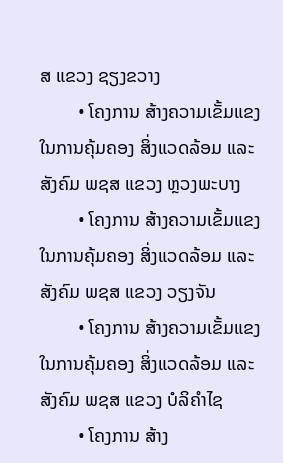ສ ແຂວງ ຊຽງຂວາງ
        • ໂຄງການ ສ້າງຄວາມເຂັ້ມແຂງ ໃນການຄຸ້ມຄອງ ສິ່ງແວດລ້ອມ ແລະ ສັງຄົມ ພຊສ ແຂວງ ຫຼວງພະບາງ
        • ໂຄງການ ສ້າງຄວາມເຂັ້ມແຂງ ໃນການຄຸ້ມຄອງ ສິ່ງແວດລ້ອມ ແລະ ສັງຄົມ ພຊສ ແຂວງ ວຽງຈັນ
        • ໂຄງການ ສ້າງຄວາມເຂັ້ມແຂງ ໃນການຄຸ້ມຄອງ ສິ່ງແວດລ້ອມ ແລະ ສັງຄົມ ພຊສ ແຂວງ ບໍລິຄຳໄຊ
        • ໂຄງການ ສ້າງ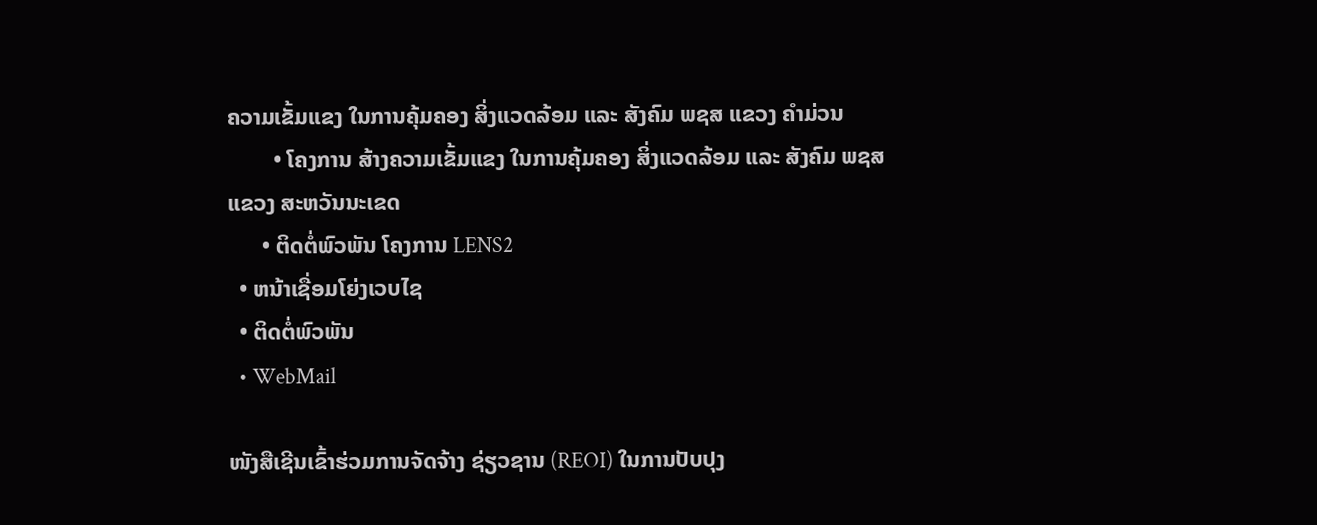ຄວາມເຂັ້ມແຂງ ໃນການຄຸ້ມຄອງ ສິ່ງແວດລ້ອມ ແລະ ສັງຄົມ ພຊສ ແຂວງ ຄຳມ່ວນ
        • ໂຄງການ ສ້າງຄວາມເຂັ້ມແຂງ ໃນການຄຸ້ມຄອງ ສິ່ງແວດລ້ອມ ແລະ ສັງຄົມ ພຊສ ແຂວງ ສະຫວັນນະເຂດ
      • ຕິດຕໍ່ພົວພັນ ໂຄງການ LENS2
  • ຫນ້າເຊື່ອມໂຍ່ງເວບໄຊ
  • ຕິດຕໍ່ພົວພັນ
  • WebMail

ໜັງສືເຊີນເຂົ້າຮ່ວມການຈັດຈ້າງ ຊ່ຽວຊານ (REOI) ໃນການປັບປຸງ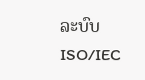ລະບົບ ISO/IEC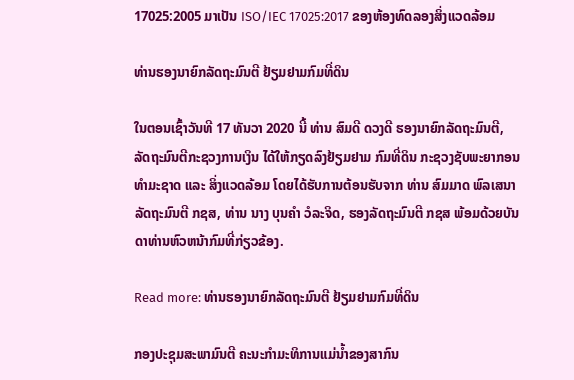17025:2005 ມາເປັນ ISO/IEC 17025:2017 ຂອງຫ້ອງທົດລອງສິ່ງແວດລ້ອມ

ທ່ານຮອງນາຍົກລັດຖະມົນຕີ ຢ້ຽມຢາມກົມທີ່ດິນ

ໃນຕອນເຊົ້າວັນທີ 17 ທັນວາ 2020 ນີ້ ທ່ານ ສົມດີ ດວງດີ ຮອງນາຍົກລັດຖະມົນຕີ, ລັດຖະມົນຕີກະຊວງການເງິນ ໄດ້ໃຫ້ກຽດລົງຢ້ຽມຢາມ ກົມທີ່ດິນ ກະຊວງຊັບພະຍາກອນທຳມະຊາດ ແລະ ສິ່ງແວດລ້ອມ ໂດຍໄດ້ຮັບການຕ້ອນຮັບຈາກ ທ່ານ ສົມມາດ ພົລເສນາ ລັດຖະມົນຕີ ກຊສ, ທ່ານ ນາງ ບຸນຄໍາ ວໍລະຈິດ, ຮອງລັດຖະມົນຕີ ກຊສ ພ້ອມດ້ວຍບັນດາທ່ານຫົວຫນ້າກົມທີ່ກ່ຽວຂ້ອງ.

Read more: ທ່ານຮອງນາຍົກລັດຖະມົນຕີ ຢ້ຽມຢາມກົມທີ່ດິນ

ກອງປະຊຸມສະພາມົນຕີ ຄະນະກຳມະທິການແມ່ນ້ຳຂອງສາກົນ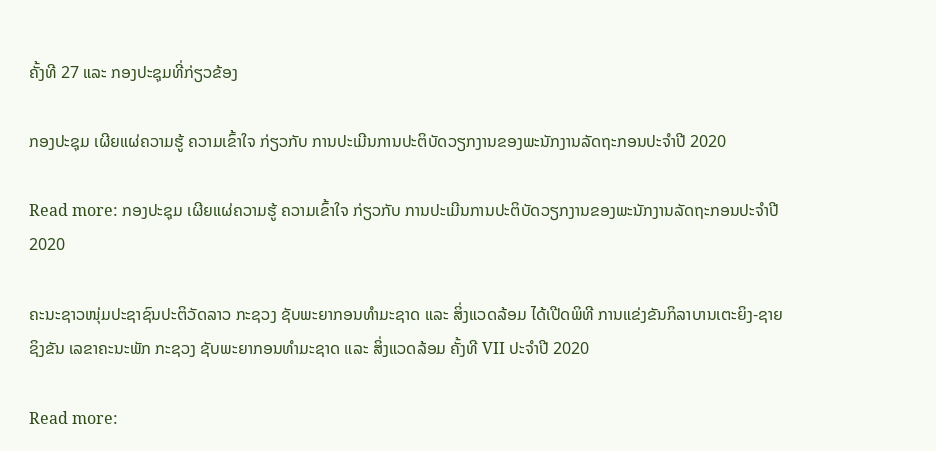ຄັ້ງທີ 27 ແລະ ກອງປະຊຸມທີ່ກ່ຽວຂ້ອງ

ກອງປະຊຸມ ເຜີຍແຜ່ຄວາມຮູ້ ຄວາມເຂົ້າໃຈ ກ່ຽວກັບ ການປະເມີນການປະຕິບັດວຽກງານຂອງພະນັກງານລັດຖະກອນປະຈໍາປີ 2020

Read more: ກອງປະຊຸມ ເຜີຍແຜ່ຄວາມຮູ້ ຄວາມເຂົ້າໃຈ ກ່ຽວກັບ ການປະເມີນການປະຕິບັດວຽກງານຂອງພະນັກງານລັດຖະກອນປະຈໍາປີ 2020

ຄະນະຊາວໜຸ່ມປະຊາຊົນປະຕິວັດລາວ ກະຊວງ ຊັບພະຍາກອນທໍາມະຊາດ ແລະ ສິ່ງແວດລ້ອມ ໄດ້ເປີດພິທີ ການແຂ່ງຂັນກິລາບານເຕະຍິງ-ຊາຍ ຊິງຂັນ ເລຂາຄະນະພັກ ກະຊວງ ຊັບພະຍາກອນທໍາມະຊາດ ແລະ ສິ່ງແວດລ້ອມ ຄັ້ງທີ VII ປະຈຳປີ 2020

Read more: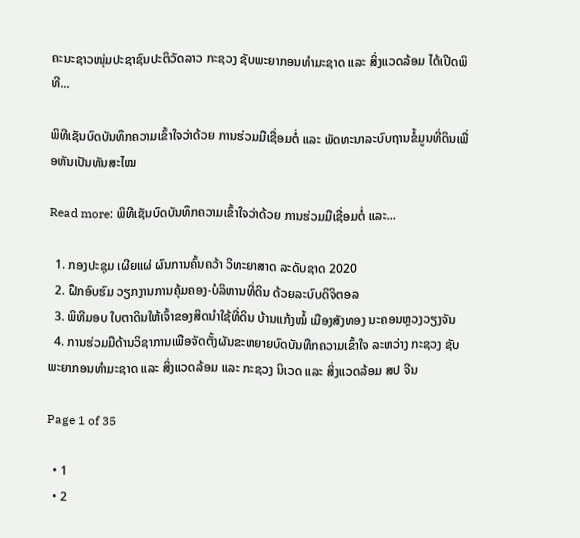ຄະນະຊາວໜຸ່ມປະຊາຊົນປະຕິວັດລາວ ກະຊວງ ຊັບພະຍາກອນທໍາມະຊາດ ແລະ ສິ່ງແວດລ້ອມ ໄດ້ເປີດພິທີ...

ພິທີເຊັນບົດບັນທຶກຄວາມເຂົ້າໃຈວ່າດ້ວຍ ການຮ່ວມມືເຊື່ອມຕໍ່ ແລະ ພັດທະນາລະບົບຖານຂໍ້ມູນທີ່ດິນເພື່ອຫັນເປັນທັນສະໄໝ

Read more: ພິທີເຊັນບົດບັນທຶກຄວາມເຂົ້າໃຈວ່າດ້ວຍ ການຮ່ວມມືເຊື່ອມຕໍ່ ແລະ...

  1. ກອງປະຊຸມ ເຜີຍແຜ່ ຜົນການຄົ້ນຄວ້າ ວິທະຍາສາດ ລະດັບຊາດ 2020
  2. ຝຶກອົບຮົມ ວຽກງານການຄຸ້ມຄອງ-ບໍລິຫານທີ່ດິນ ດ້ວຍລະບົບດິຈິຕອລ
  3. ພິທີມອບ ໃບຕາດິນໃຫ້ເຈົ້າຂອງສິດນຳໃຊ້ທີ່ດິນ ບ້ານແກ້ງໝໍ້ ເມືອງສັງທອງ ນະຄອນຫຼວງວຽງຈັນ
  4. ການຮ່ວມມືດ້ານວິຊາການເພືອຈັດຕັ້ງຜັນຂະຫຍາຍບົດບັນທືກຄວາມເຂົ້າໃຈ ລະຫວ່າງ ກະຊວງ ຊັບພະຍາກອນທຳມະຊາດ ແລະ ສິ່ງແວດລ້ອມ ແລະ ກະຊວງ ນິເວດ ແລະ ສິ່ງແວດລ້ອມ ສປ ຈີນ

Page 1 of 35

  • 1
  • 2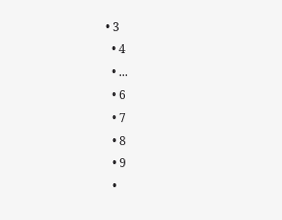• 3
  • 4
  • ...
  • 6
  • 7
  • 8
  • 9
  •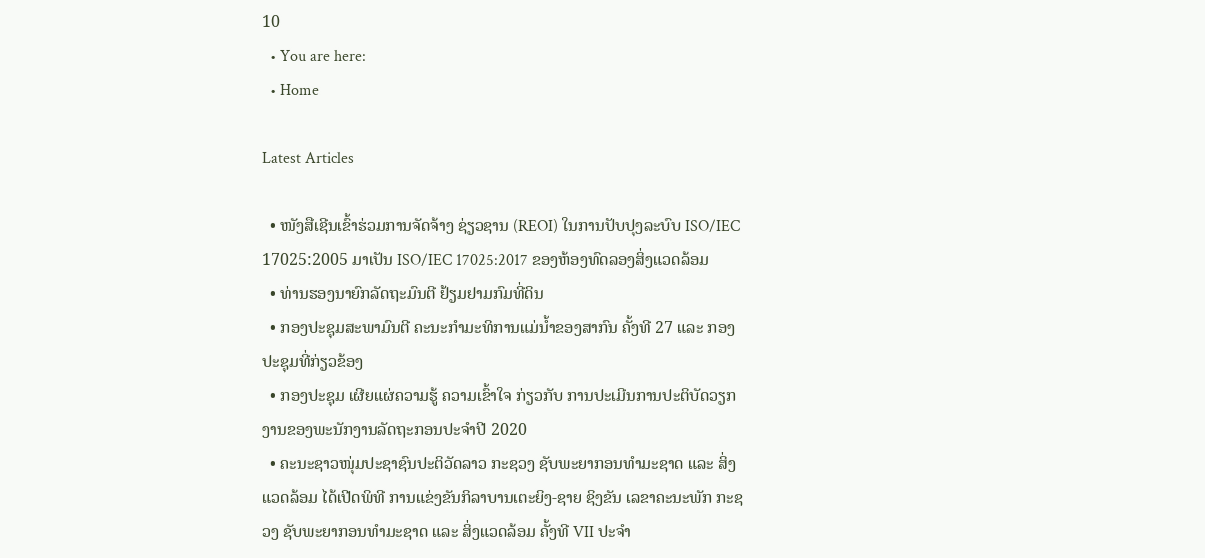10
  • You are here:
  • Home

Latest Articles

  • ໜັງສືເຊີນເຂົ້າຮ່ວມການຈັດຈ້າງ ຊ່ຽວຊານ (REOI) ໃນການປັບປຸງລະບົບ ISO/IEC 17025:2005 ມາເປັນ ISO/IEC 17025:2017 ຂອງຫ້ອງທົດລອງສິ່ງແວດລ້ອມ
  • ທ່ານຮອງນາຍົກລັດຖະມົນຕີ ຢ້ຽມຢາມກົມທີ່ດິນ
  • ກອງປະຊຸມສະພາມົນຕີ ຄະນະກຳມະທິການແມ່ນ້ຳຂອງສາກົນ ຄັ້ງທີ 27 ແລະ ກອງປະຊຸມທີ່ກ່ຽວຂ້ອງ
  • ກອງປະຊຸມ ເຜີຍແຜ່ຄວາມຮູ້ ຄວາມເຂົ້າໃຈ ກ່ຽວກັບ ການປະເມີນການປະຕິບັດວຽກງານຂອງພະນັກງານລັດຖະກອນປະຈໍາປີ 2020
  • ຄະນະຊາວໜຸ່ມປະຊາຊົນປະຕິວັດລາວ ກະຊວງ ຊັບພະຍາກອນທໍາມະຊາດ ແລະ ສິ່ງແວດລ້ອມ ໄດ້ເປີດພິທີ ການແຂ່ງຂັນກິລາບານເຕະຍິງ-ຊາຍ ຊິງຂັນ ເລຂາຄະນະພັກ ກະຊວງ ຊັບພະຍາກອນທໍາມະຊາດ ແລະ ສິ່ງແວດລ້ອມ ຄັ້ງທີ VII ປະຈຳ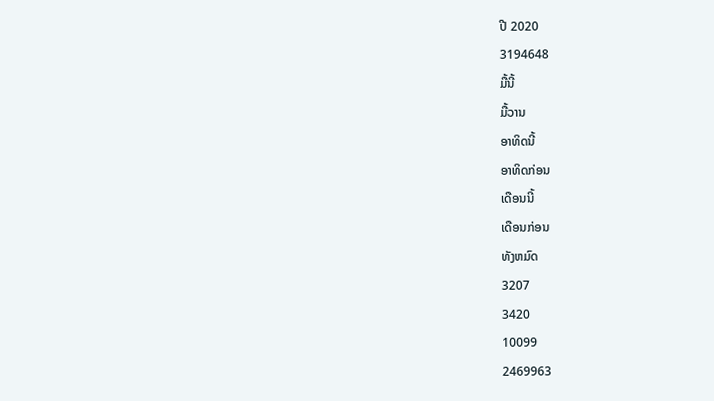ປີ 2020
3194648
ມື້ນີ້
ມື້ວານ
ອາທິດນີ້
ອາທິດກ່ອນ
ເດືອນນີ້
ເດືອນກ່ອນ
ທັງຫມົດ
3207
3420
10099
2469963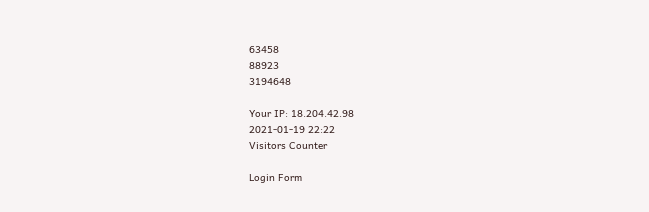63458
88923
3194648

Your IP: 18.204.42.98
2021-01-19 22:22
Visitors Counter

Login Form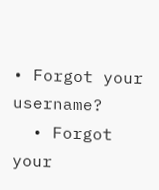• Forgot your username?
  • Forgot your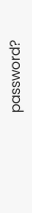password?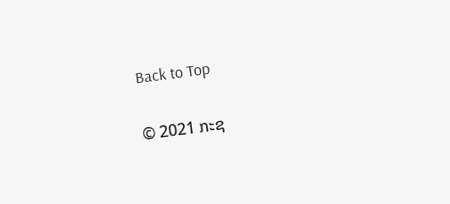Back to Top

© 2021 ກະຊ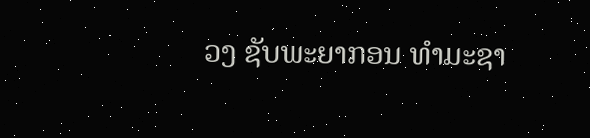ວງ ຊັບພະຍາກອນ ທຳມະຊາ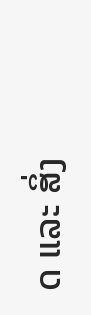ດ ແລະ ສິ່ງ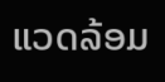ແວດລ້ອມ